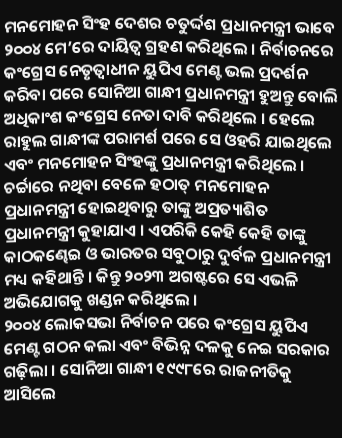ମନମୋହନ ସିଂହ ଦେଶର ଚତୁର୍ଦ୍ଦଶ ପ୍ରଧାନମନ୍ତ୍ରୀ ଭାବେ ୨୦୦୪ ମେ’ରେ ଦାୟିତ୍ୱ ଗ୍ରହଣ କରିଥିଲେ । ନିର୍ବାଚନରେ କଂଗ୍ରେସ ନେତୃତ୍ୱାଧୀନ ୟୁପିଏ ମେଣ୍ଟ ଭଲ ପ୍ରଦର୍ଶନ କରିବା ପରେ ସୋନିଆ ଗାନ୍ଧୀ ପ୍ରଧାନମନ୍ତ୍ରୀ ହୁଅନ୍ତୁ ବୋଲି ଅଧିକାଂଶ କଂଗ୍ରେସ ନେତା ଦାବି କରିଥିଲେ । ହେଲେ ରାହୁଲ ଗାନ୍ଧୀଙ୍କ ପରାମର୍ଶ ପରେ ସେ ଓହରି ଯାଇଥିଲେ ଏବଂ ମନମୋହନ ସିଂହଙ୍କୁ ପ୍ରଧାନମନ୍ତ୍ରୀ କରିଥିଲେ । ଚର୍ଚ୍ଚାରେ ନଥିବା ବେଳେ ହଠାତ୍ ମନମୋହନ ପ୍ରଧାନମନ୍ତ୍ରୀ ହୋଇଥିବାରୁ ତାଙ୍କୁ ଅପ୍ରତ୍ୟାଶିତ ପ୍ରଧାନମନ୍ତ୍ରୀ କୁହାଯାଏ । ଏପରିକି କେହି କେହି ତାଙ୍କୁ କାଠକଣ୍ଢେଇ ଓ ଭାରତର ସବୁଠାରୁ ଦୁର୍ବଳ ପ୍ରଧାନମନ୍ତ୍ରୀ ମଧ୍ୟ କହିଥାନ୍ତି । କିନ୍ତୁ ୨୦୨୩ ଅଗଷ୍ଟରେ ସେ ଏଭଳି ଅଭିଯୋଗକୁ ଖଣ୍ଡନ କରିଥିଲେ ।
୨୦୦୪ ଲୋକସଭା ନିର୍ବାଚନ ପରେ କଂଗ୍ରେସ ୟୁପିଏ ମେଣ୍ଟ ଗଠନ କଲା ଏବଂ ବିଭିନ୍ନ ଦଳକୁ ନେଇ ସରକାର ଗଢ଼ିଲା । ସୋନିଆ ଗାନ୍ଧୀ ୧୯୯୮ରେ ରାଜନୀତିକୁ ଆସିଲେ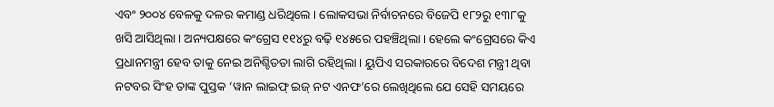ଏବଂ ୨୦୦୪ ବେଳକୁ ଦଳର କମାଣ୍ଡ ଧରିଥିଲେ । ଲୋକସଭା ନିର୍ବାଚନରେ ବିଜେପି ୧୮୨ରୁ ୧୩୮କୁ ଖସି ଆସିଥିଲା । ଅନ୍ୟପକ୍ଷରେ କଂଗ୍ରେସ ୧୧୪ରୁ ବଢ଼ି ୧୪୫ରେ ପହଞ୍ଚିଥିଲା । ହେଲେ କଂଗ୍ରେସରେ କିଏ ପ୍ରଧାନମନ୍ତ୍ରୀ ହେବ ତାକୁ ନେଇ ଅନିଶ୍ଚିତତା ଲାଗି ରହିଥିଲା । ୟୁପିଏ ସରକାରରେ ବିଦେଶ ମନ୍ତ୍ରୀ ଥିବା ନଟବର ସିଂହ ତାଙ୍କ ପୁସ୍ତକ ‘ୱାନ ଲାଇଫ୍ ଇଜ୍ ନଟ ଏନଫ’ରେ ଲେଖିଥିଲେ ଯେ ସେହି ସମୟରେ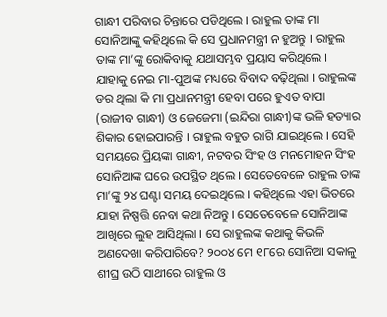ଗାନ୍ଧୀ ପରିବାର ଚିନ୍ତାରେ ପଡିଥିଲେ । ରାହୁଲ ତାଙ୍କ ମା ସୋନିଆଙ୍କୁ କହିଥିଲେ କି ସେ ପ୍ରଧାନମନ୍ତ୍ରୀ ନ ହୁଅନ୍ତୁ । ରାହୁଲ ତାଙ୍କ ମା’ଙ୍କୁ ରୋକିବାକୁ ଯଥାସମ୍ଭବ ପ୍ରୟାସ କରିଥିଲେ । ଯାହାକୁ ନେଇ ମା-ପୁଅଙ୍କ ମଧ୍ୟରେ ବିବାଦ ବଢ଼ିଥିଲା । ରାହୁଲଙ୍କ ଡର ଥିଲା କି ମା ପ୍ରଧାନମନ୍ତ୍ରୀ ହେବା ପରେ ହୁଏତ ବାପା (ରାଜୀବ ଗାନ୍ଧୀ) ଓ ଜେଜେମା (ଇନ୍ଦିରା ଗାନ୍ଧୀ)ଙ୍କ ଭଳି ହତ୍ୟାର ଶିକାର ହୋଇପାରନ୍ତି । ରାହୁଲ ବହୁତ ରାଗି ଯାଇଥିଲେ । ସେହି ସମୟରେ ପ୍ରିୟଙ୍କା ଗାନ୍ଧୀ, ନଟବର ସିଂହ ଓ ମନମୋହନ ସିଂହ ସୋନିଆଙ୍କ ଘରେ ଉପସ୍ଥିତ ଥିଲେ । ସେତେବେଳେ ରାହୁଲ ତାଙ୍କ ମା’ଙ୍କୁ ୨୪ ଘଣ୍ଟା ସମୟ ଦେଇଥିଲେ । କହିଥିଲେ ଏହା ଭିତରେ ଯାହା ନିଷ୍ପତ୍ତି ନେବା କଥା ନିଅନ୍ତୁ । ସେତେବେଳେ ସୋନିଆଙ୍କ ଆଖିରେ ଲୁହ ଆସିଥିଲା । ସେ ରାହୁଲଙ୍କ କଥାକୁ କିଭଳି ଅଣଦେଖା କରିପାରିବେ? ୨୦୦୪ ମେ ୧୮ରେ ସୋନିଆ ସକାଳୁ ଶୀଘ୍ର ଉଠି ସାଥୀରେ ରାହୁଲ ଓ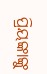ପ୍ରିୟଙ୍କାଙ୍କୁ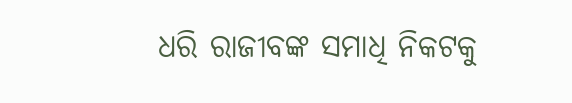ଧରି ରାଜୀବଙ୍କ ସମାଧି ନିକଟକୁ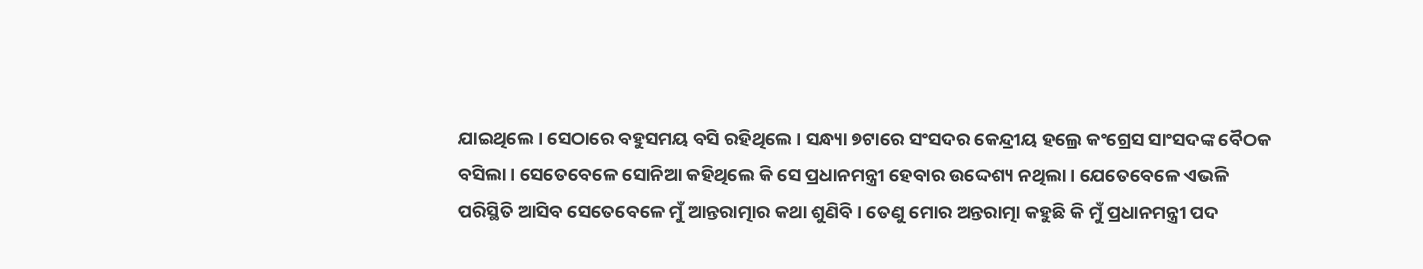ଯାଇଥିଲେ । ସେଠାରେ ବହୁସମୟ ବସି ରହିଥିଲେ । ସନ୍ଧ୍ୟା ୭ଟାରେ ସଂସଦର କେନ୍ଦ୍ରୀୟ ହଲ୍ରେ କଂଗ୍ରେସ ସାଂସଦଙ୍କ ବୈଠକ ବସିଲା । ସେତେବେଳେ ସୋନିଆ କହିଥିଲେ କି ସେ ପ୍ରଧାନମନ୍ତ୍ରୀ ହେବାର ଉଦ୍ଦେଶ୍ୟ ନଥିଲା । ଯେତେବେଳେ ଏଭଳି ପରିସ୍ଥିତି ଆସିବ ସେତେବେଳେ ମୁଁ ଆନ୍ତରାତ୍ମାର କଥା ଶୁଣିବି । ତେଣୁ ମୋର ଅନ୍ତରାତ୍ମା କହୁଛି କି ମୁଁ ପ୍ରଧାନମନ୍ତ୍ରୀ ପଦ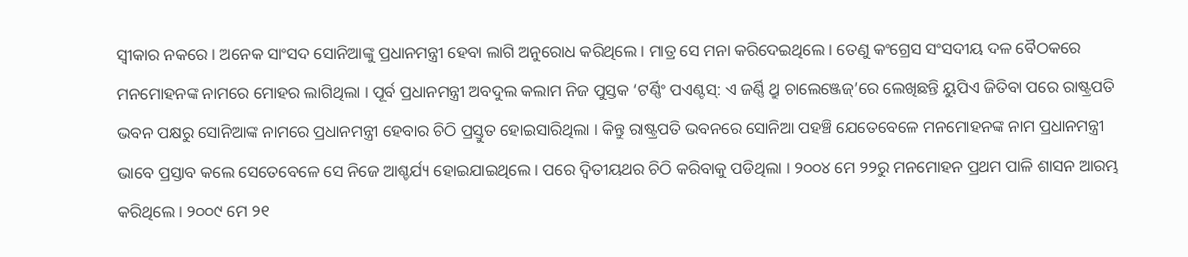ସ୍ୱୀକାର ନକରେ । ଅନେକ ସାଂସଦ ସୋନିଆଙ୍କୁ ପ୍ରଧାନମନ୍ତ୍ରୀ ହେବା ଲାଗି ଅନୁରୋଧ କରିଥିଲେ । ମାତ୍ର ସେ ମନା କରିଦେଇଥିଲେ । ତେଣୁ କଂଗ୍ରେସ ସଂସଦୀୟ ଦଳ ବୈଠକରେ ମନମୋହନଙ୍କ ନାମରେ ମୋହର ଲାଗିଥିଲା । ପୂର୍ବ ପ୍ରଧାନମନ୍ତ୍ରୀ ଅବଦୁଲ କଲାମ ନିଜ ପୁସ୍ତକ ‘ଟର୍ଣ୍ଣିଂ ପଏଣ୍ଟସ୍: ଏ ଜର୍ଣ୍ଣି ଥ୍ରୁ ଚାଲେଞ୍ଜେଜ୍’ରେ ଲେଖିଛନ୍ତି ୟୁପିଏ ଜିତିବା ପରେ ରାଷ୍ଟ୍ରପତି ଭବନ ପକ୍ଷରୁ ସୋନିଆଙ୍କ ନାମରେ ପ୍ରଧାନମନ୍ତ୍ରୀ ହେବାର ଚିଠି ପ୍ରସ୍ତୁତ ହୋଇସାରିଥିଲା । କିନ୍ତୁ ରାଷ୍ଟ୍ରପତି ଭବନରେ ସୋନିଆ ପହଞ୍ଚି ଯେତେବେଳେ ମନମୋହନଙ୍କ ନାମ ପ୍ରଧାନମନ୍ତ୍ରୀ ଭାବେ ପ୍ରସ୍ତାବ କଲେ ସେତେବେଳେ ସେ ନିଜେ ଆଶ୍ଚର୍ଯ୍ୟ ହୋଇଯାଇଥିଲେ । ପରେ ଦ୍ୱିତୀୟଥର ଚିଠି କରିବାକୁ ପଡିଥିଲା । ୨୦୦୪ ମେ ୨୨ରୁ ମନମୋହନ ପ୍ରଥମ ପାଳି ଶାସନ ଆରମ୍ଭ କରିଥିଲେ । ୨୦୦୯ ମେ ୨୧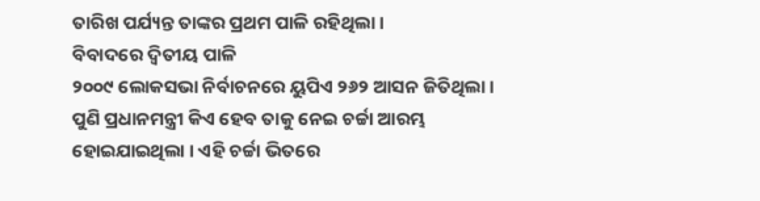ତାରିଖ ପର୍ଯ୍ୟନ୍ତ ତାଙ୍କର ପ୍ରଥମ ପାଳି ରହିଥିଲା ।
ବିବାଦରେ ଦ୍ୱିତୀୟ ପାଳି
୨୦୦୯ ଲୋକସଭା ନିର୍ବାଚନରେ ୟୁପିଏ ୨୬୨ ଆସନ ଜିତିଥିଲା । ପୁଣି ପ୍ରଧାନମନ୍ତ୍ରୀ କିଏ ହେବ ତାକୁ ନେଇ ଚର୍ଚ୍ଚା ଆରମ୍ଭ ହୋଇଯାଇଥିଲା । ଏହି ଚର୍ଚ୍ଚା ଭିତରେ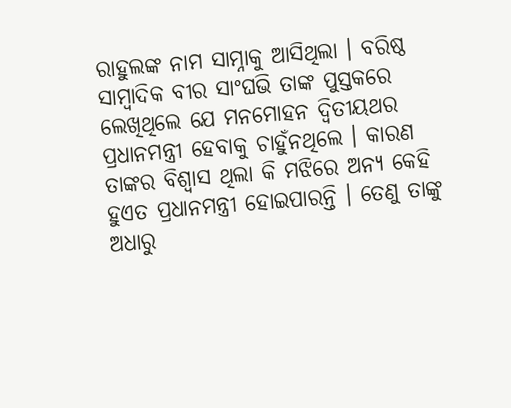ରାହୁଲଙ୍କ ନାମ ସାମ୍ନାକୁ ଆସିଥିଲା । ବରିଷ୍ଠ ସାମ୍ବାଦିକ ବୀର ସାଂଘଭି ତାଙ୍କ ପୁସ୍ତକରେ ଲେଖିଥିଲେ ଯେ ମନମୋହନ ଦ୍ୱିତୀୟଥର ପ୍ରଧାନମନ୍ତ୍ରୀ ହେବାକୁ ଚାହୁଁନଥିଲେ । କାରଣ ତାଙ୍କର ବିଶ୍ୱାସ ଥିଲା କି ମଝିରେ ଅନ୍ୟ କେହି ହୁଏତ ପ୍ରଧାନମନ୍ତ୍ରୀ ହୋଇପାରନ୍ତି । ତେଣୁ ତାଙ୍କୁ ଅଧାରୁ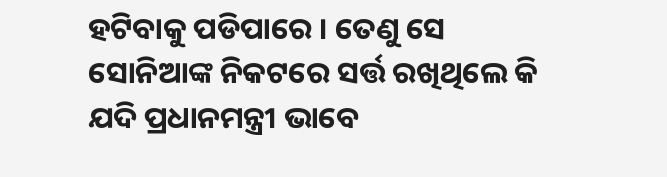ହଟିବାକୁ ପଡିପାରେ । ତେଣୁ ସେ ସୋନିଆଙ୍କ ନିକଟରେ ସର୍ତ୍ତ ରଖିଥିଲେ କି ଯଦି ପ୍ରଧାନମନ୍ତ୍ରୀ ଭାବେ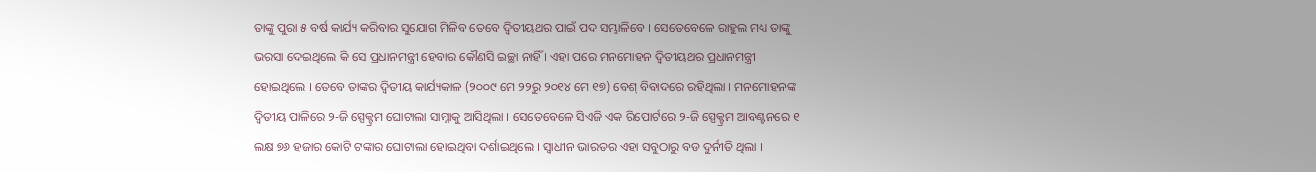ତାଙ୍କୁ ପୁରା ୫ ବର୍ଷ କାର୍ଯ୍ୟ କରିବାର ସୁଯୋଗ ମିଳିବ ତେବେ ଦ୍ୱିତୀୟଥର ପାଇଁ ପଦ ସମ୍ଭାଳିବେ । ସେତେବେଳେ ରାହୁଲ ମଧ୍ୟ ତାଙ୍କୁ ଭରସା ଦେଇଥିଲେ କି ସେ ପ୍ରଧାନମନ୍ତ୍ରୀ ହେବାର କୌଣସି ଇଚ୍ଛା ନାହିଁ । ଏହା ପରେ ମନମୋହନ ଦ୍ୱିତୀୟଥର ପ୍ରଧାନମନ୍ତ୍ରୀ ହୋଇଥିଲେ । ତେବେ ତାଙ୍କର ଦ୍ୱିତୀୟ କାର୍ଯ୍ୟକାଳ (୨୦୦୯ ମେ ୨୨ରୁ ୨୦୧୪ ମେ ୧୭) ବେଶ୍ ବିବାଦରେ ରହିଥିଲା । ମନମୋହନଙ୍କ ଦ୍ୱିତୀୟ ପାଳିରେ ୨-ଜି ସ୍ପେକ୍ଟ୍ରମ ଘୋଟାଲା ସାମ୍ନାକୁ ଆସିଥିଲା । ସେତେବେଳେ ସିଏଜି ଏକ ରିପୋର୍ଟରେ ୨-ଜି ସ୍ପେକ୍ଟ୍ରମ ଆବଣ୍ଟନରେ ୧ ଲକ୍ଷ ୭୬ ହଜାର କୋଟି ଟଙ୍କାର ଘୋଟାଲା ହୋଇଥିବା ଦର୍ଶାଇଥିଲେ । ସ୍ୱାଧୀନ ଭାରତର ଏହା ସବୁଠାରୁ ବଡ ଦୁର୍ନୀତି ଥିଲା ।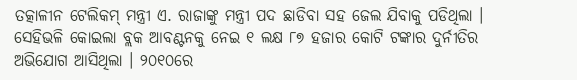ତତ୍କାଳୀନ ଟେଲିକମ୍ ମନ୍ତ୍ରୀ ଏ. ରାଜାଙ୍କୁ ମନ୍ତ୍ରୀ ପଦ ଛାଡିବା ସହ ଜେଲ ଯିବାକୁ ପଡିଥିଲା । ସେହିଭଳି କୋଇଲା ବ୍ଲକ ଆବଣ୍ଟନକୁ ନେଇ ୧ ଲକ୍ଷ ୮୭ ହଜାର କୋଟି ଟଙ୍କାର ଦୁର୍ନୀତିର ଅଭିଯୋଗ ଆସିଥିଲା । ୨୦୧୦ରେ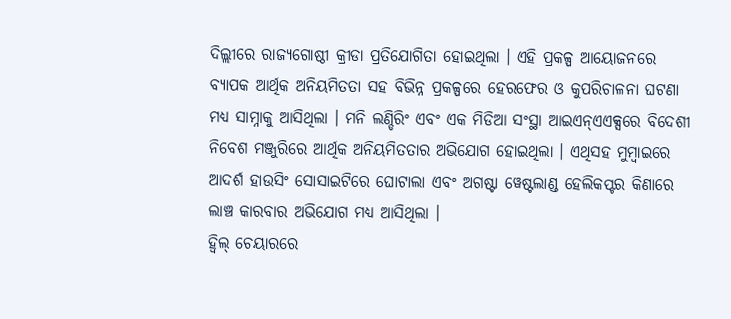ଦିଲ୍ଲୀରେ ରାଜ୍ୟଗୋଷ୍ଠୀ କ୍ରୀଡା ପ୍ରତିଯୋଗିତା ହୋଇଥିଲା । ଏହି ପ୍ରକଳ୍ପ ଆୟୋଜନରେ ବ୍ୟାପକ ଆର୍ଥିକ ଅନିୟମିତତା ସହ ବିଭିନ୍ନ ପ୍ରକଳ୍ପରେ ହେରଫେର ଓ କୁପରିଚାଳନା ଘଟଣା ମଧ୍ୟ ସାମ୍ନାକୁ ଆସିଥିଲା । ମନି ଲଣ୍ଡିରିଂ ଏବଂ ଏକ ମିଡିଆ ସଂସ୍ଥା ଆଇଏନ୍ଏଏକ୍ସରେ ବିଦେଶୀ ନିବେଶ ମଞ୍ଜୁରିରେ ଆର୍ଥିକ ଅନିୟମିତତାର ଅଭିଯୋଗ ହୋଇଥିଲା । ଏଥିସହ ମୁମ୍ବାଇରେ ଆଦର୍ଶ ହାଉସିଂ ସୋସାଇଟିରେ ଘୋଟାଲା ଏବଂ ଅଗଷ୍ଟା ୱେଷ୍ଟଲାଣ୍ଡ ହେଲିକପ୍ଟର କିଣାରେ ଲାଞ୍ଚ କାରବାର ଅଭିଯୋଗ ମଧ୍ୟ ଆସିଥିଲା ।
ହ୍ଵିଲ୍ ଚେୟାରରେ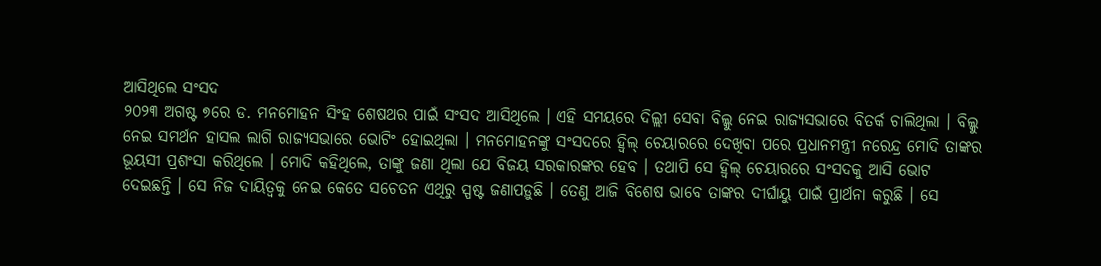ଆସିଥିଲେ ସଂସଦ
୨୦୨୩ ଅଗଷ୍ଟ ୭ରେ ଡ. ମନମୋହନ ସିଂହ ଶେଷଥର ପାଇଁ ସଂସଦ ଆସିଥିଲେ । ଏହି ସମୟରେ ଦିଲ୍ଲୀ ସେବା ବିଲ୍କୁ ନେଇ ରାଜ୍ୟସଭାରେ ବିତର୍କ ଚାଲିଥିଲା । ବିଲ୍କୁ ନେଇ ସମର୍ଥନ ହାସଲ ଲାଗି ରାଜ୍ୟସଭାରେ ଭୋଟିଂ ହୋଇଥିଲା । ମନମୋହନଙ୍କୁ ସଂସଦରେ ହ୍ୱିଲ୍ ଚେୟାରରେ ଦେଖିବା ପରେ ପ୍ରଧାନମନ୍ତ୍ରୀ ନରେନ୍ଦ୍ର ମୋଦି ତାଙ୍କର ଭୂୟସୀ ପ୍ରଶଂସା କରିଥିଲେ । ମୋଦି କହିଥିଲେ, ତାଙ୍କୁ ଜଣା ଥିଲା ଯେ ବିଜୟ ସରକାରଙ୍କର ହେବ । ତଥାପି ସେ ହ୍ୱିଲ୍ ଚେୟାରରେ ସଂସଦକୁ ଆସି ଭୋଟ ଦେଇଛନ୍ତି । ସେ ନିଜ ଦାୟିତ୍ୱକୁ ନେଇ କେତେ ସଚେତନ ଏଥିରୁ ସ୍ପଷ୍ଟ ଜଣାପଡ଼ୁଛି । ତେଣୁ ଆଜି ବିଶେଷ ଭାବେ ତାଙ୍କର ଦୀର୍ଘାୟୁ ପାଇଁ ପ୍ରାର୍ଥନା କରୁଛି । ସେ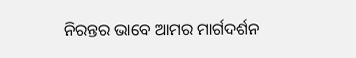ନିରନ୍ତର ଭାବେ ଆମର ମାର୍ଗଦର୍ଶନ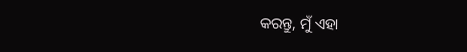କରନ୍ତୁ, ମୁଁ ଏହା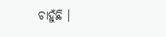ଚାହୁଁଛି ।